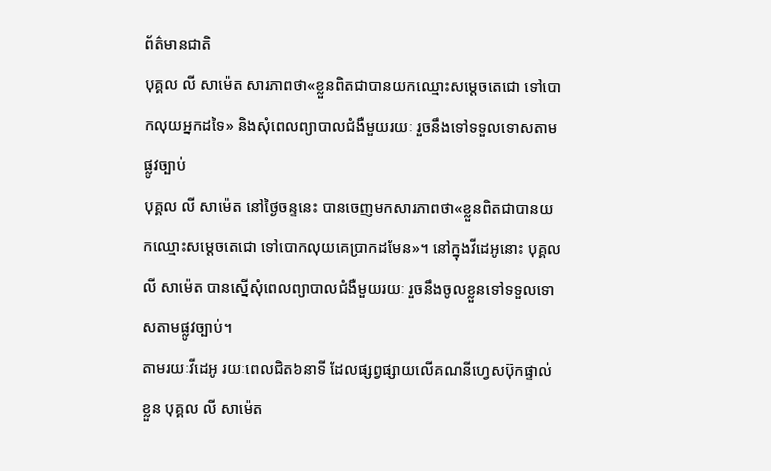ព័ត៌មានជាតិ
បុគ្គល លី សាម៉េត សារភាពថា«ខ្លួនពិតជាបានយកឈ្មោះសម្ដេចតេជោ ទៅបោកលុយអ្នកដទៃ» និងសុំពេលព្យាបាលជំងឺមួយរយៈ រួចនឹងទៅទទួលទោសតាមផ្លូវច្បាប់
បុគ្គល លី សាម៉េត នៅថ្ងៃចន្ទនេះ បានចេញមកសារភាពថា«ខ្លួនពិតជាបានយកឈ្មោះសម្ដេចតេជោ ទៅបោកលុយគេប្រាកដមែន»។ នៅក្នុងវីដេអូនោះ បុគ្គល លី សាម៉េត បានស្នើសុំពេលព្យាបាលជំងឺមួយរយៈ រួចនឹងចូលខ្លួនទៅទទួលទោសតាមផ្លូវច្បាប់។
តាមរយៈវីដេអូ រយៈពេលជិត៦នាទី ដែលផ្សព្វផ្សាយលើគណនីហ្វេសប៊ុកផ្ទាល់ខ្លួន បុគ្គល លី សាម៉េត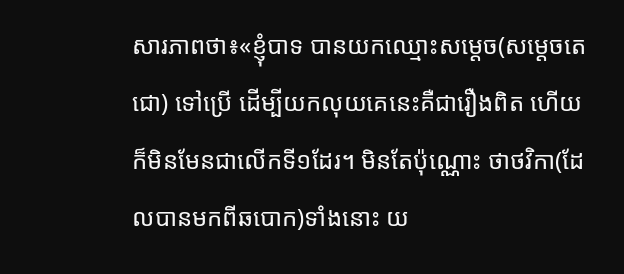សារភាពថា៖«ខ្ញុំបាទ បានយកឈ្មោះសម្ដេច(សម្ដេចតេជោ) ទៅប្រើ ដើម្បីយកលុយគេនេះគឺជារឿងពិត ហើយក៏មិនមែនជាលើកទី១ដែរ។ មិនតែប៉ុណ្ណោះ ថាថវិកា(ដែលបានមកពីឆបោក)ទាំងនោះ យ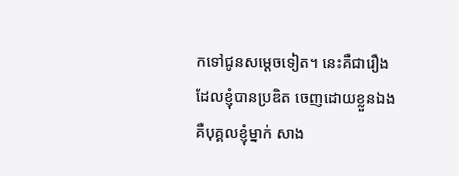កទៅជូនសម្ដេចទៀត។ នេះគឺជារឿងដែលខ្ញុំបានប្រឌិត ចេញដោយខ្លួនឯង គឺបុគ្គលខ្ញុំម្នាក់ សាង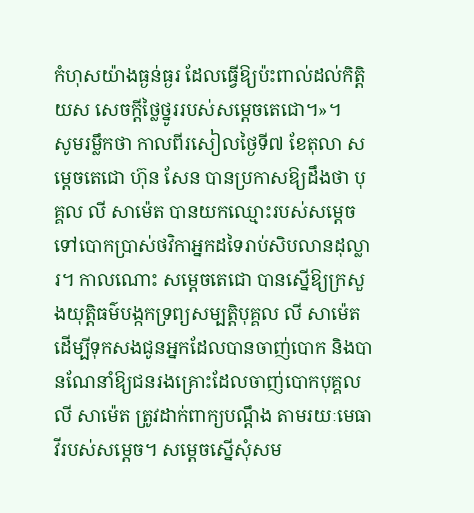កំហុសយ៉ាងធ្ងន់ធ្ងរ ដែលធ្វើឱ្យប៉ះពាល់ដល់កិត្តិយស សេចក្ដីថ្លៃថ្នូររបស់សម្ដេចតេជោ។»។
សូមរម្លឹកថា កាលពីរសៀលថ្ងៃទី៧ ខែតុលា សម្ដេចតេជោ ហ៊ុន សែន បានប្រកាសឱ្យដឹងថា បុគ្គល លី សាម៉េត បានយកឈ្មោះរបស់សម្ដេចទៅបោកប្រាស់ថវិកាអ្នកដទៃរាប់សិបលានដុល្លារ។ កាលណោះ សម្ដេចតេជោ បានស្នើឱ្យក្រសួងយុត្តិធម៌បង្កកទ្រព្យសម្បត្តិបុគ្គល លី សាម៉េត ដើម្បីទុកសងជូនអ្នកដែលបានចាញ់បោក និងបានណែនាំឱ្យជនរងគ្រោះដែលចាញ់បោកបុគ្គល លី សាម៉េត ត្រូវដាក់ពាក្យបណ្ដឹង តាមរយៈមេធាវីរបស់សម្ដេច។ សម្ដេចស្នើសុំសម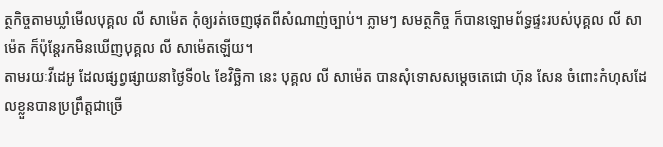ត្ថកិច្ចតាមឃ្លាំមើលបុគ្គល លី សាម៉េត កុំឲ្យរត់ចេញផុតពីសំណាញ់ច្បាប់។ ភ្លាមៗ សមត្ថកិច្ច ក៏បានឡោមព័ទ្ធផ្ទះរបស់បុគ្គល លី សាម៉េត ក៏ប៉ុន្តែរកមិនឃើញបុគ្គល លី សាម៉េតឡើយ។
តាមរយៈវីដេអូ ដែលផ្សព្វផ្សាយនាថ្ងៃទី០៤ ខែវិច្ឆិកា នេះ បុគ្គល លី សាម៉េត បានសុំទោសសម្ដេចតេជោ ហ៊ុន សែន ចំពោះកំហុសដែលខ្លួនបានប្រព្រឹត្តជាច្រើ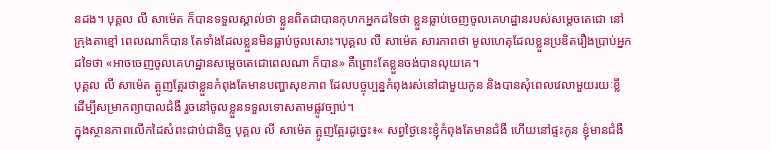នដង។ បុគ្គល លី សាម៉េត ក៏បានទទួលស្គាល់ថា ខ្លួនពិតជាបានកុហកអ្នកដទៃថា ខ្លួនធ្លាប់ចេញចូលគេហដ្ឋានរបស់សម្ដេចតេជោ នៅក្រុងតាខ្មៅ ពេលណាក៏បាន តែទាំងដែលខ្លួនមិនធ្លាប់ចូលសោះ។បុគ្គល លី សាម៉េត សារភាពថា មូលហេតុដែលខ្លួនប្រឌិតរឿងប្រាប់អ្នកដទៃថា «អាចចេញចូលគេហដ្ឋានសម្ដេចតេជោពេលណា ក៏បាន» គឺព្រោះតែខ្លួនចង់បានលុយគេ។
បុគ្គល លី សាម៉េត ត្អូញត្អែរថាខ្លួនកំពុងតែមានបញ្ហាសុខភាព ដែលបច្ចុប្បន្នកំពុងរស់នៅជាមួយកូន និងបានសុំពេលវេលាមួយរយៈខ្លី ដើម្បីសម្រាកព្យាបាលជំងឺ រួចនៅចូលខ្លួនទទួលទោសតាមផ្លូវច្បាប់។
ក្នុងស្ថានភាពលើកដៃសំពះជាប់ជានិច្ច បុគ្គល លី សាម៉េត ត្អូញត្អែរដូច្នេះ៖« សព្វថ្ងៃនេះខ្ញុំកំពុងតែមានជំងឺ ហើយនៅផ្ទះកូន ខ្ញុំមានជំងឺ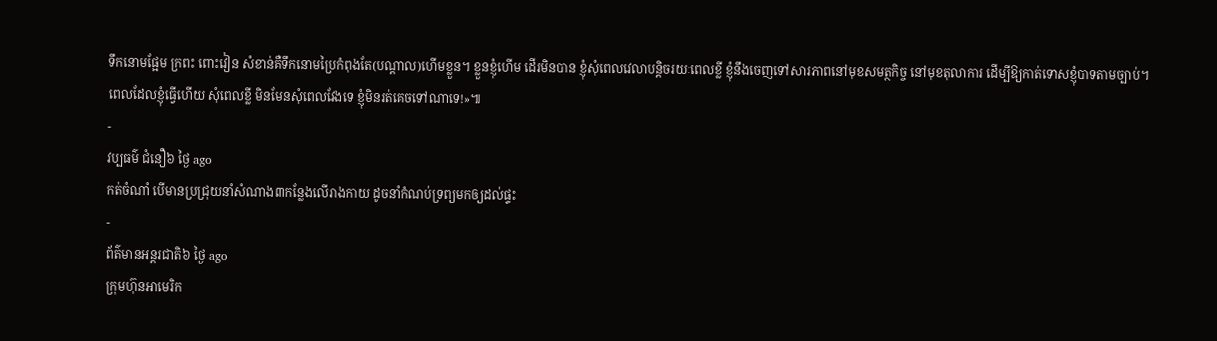ទឹកនោមផ្អែម ក្រពះ ពោះវៀន សំខាន់គឺទឹកនោមប្រៃកំពុងតែ(បណ្ដាល)ហើមខ្លួន។ ខ្លួនខ្ញុំហើម ដើរមិនបាន ខ្ញុំសុំពេលវេលាបន្ដិចរយៈពេលខ្លី ខ្ញុំនឹងចេញទៅសារភាពនៅមុខសមត្ថកិច្ច នៅមុខតុលាការ ដើម្បីឱ្យកាត់ទោសខ្ញុំបាទតាមច្បាប់។ ពេលដែលខ្ញុំធ្វើហើយ សុំពេលខ្លី មិនមែនសុំពេលវែងទេ ខ្ញុំមិនរត់គេចទៅណាទេ!»៕
-
វប្បធម៌ ជំនឿ៦ ថ្ងៃ ago
កត់ចំណាំ បើមានប្រជ្រុយនាំសំណាង៣កន្លែងលើរាងកាយ ដូចនាំកំណប់ទ្រព្យមកឲ្យដល់ផ្ទះ
-
ព័ត៌មានអន្ដរជាតិ៦ ថ្ងៃ ago
ក្រុមហ៊ុនអាមេរិក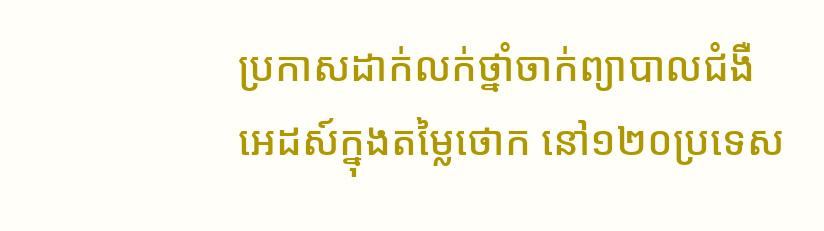ប្រកាសដាក់លក់ថ្នាំចាក់ព្យាបាលជំងឺអេដស៍ក្នុងតម្លៃថោក នៅ១២០ប្រទេស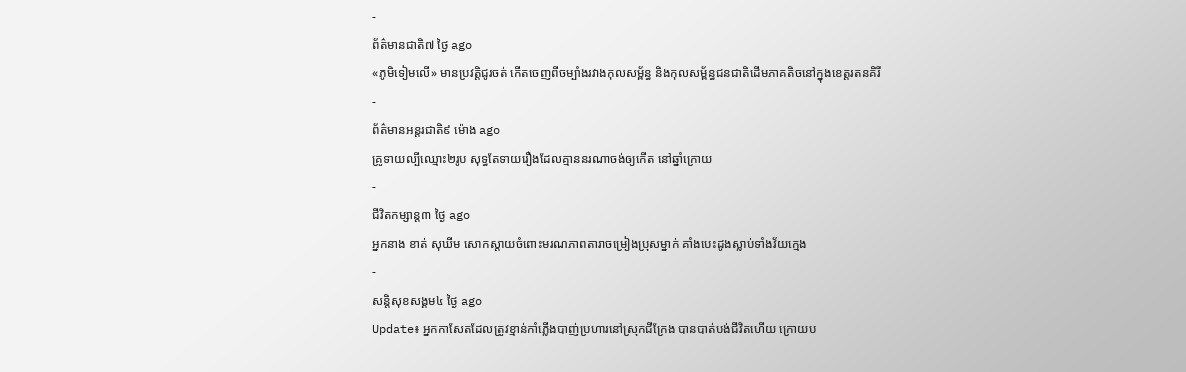-
ព័ត៌មានជាតិ៧ ថ្ងៃ ago
«ភូមិទៀមលើ» មានប្រវត្តិជូរចត់ កើតចេញពីចម្បាំងរវាងកុលសម្ព័ន្ធ និងកុលសម្ព័ន្ធជនជាតិដើមភាគតិចនៅក្នុងខេត្តរតនគិរី
-
ព័ត៌មានអន្ដរជាតិ៩ ម៉ោង ago
គ្រូទាយល្បីឈ្មោះ២រូប សុទ្ធតែទាយរឿងដែលគ្មាននរណាចង់ឲ្យកើត នៅឆ្នាំក្រោយ
-
ជីវិតកម្សាន្ដ៣ ថ្ងៃ ago
អ្នកនាង ខាត់ សុឃីម សោកស្តាយចំពោះមរណភាពតារាចម្រៀងប្រុសម្នាក់ គាំងបេះដូងស្លាប់ទាំងវ័យក្មេង
-
សន្តិសុខសង្គម៤ ថ្ងៃ ago
Update៖ អ្នកកាសែតដែលត្រូវខ្មាន់កាំភ្លើងបាញ់ប្រហារនៅស្រុកជីក្រែង បានបាត់បង់ជីវិតហើយ ក្រោយប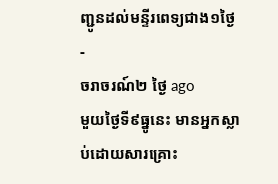ញ្ជូនដល់មន្ទីរពេទ្យជាង១ថ្ងៃ
-
ចរាចរណ៍២ ថ្ងៃ ago
មួយថ្ងៃទី៩ធ្នូនេះ មានអ្នកស្លាប់ដោយសារគ្រោះ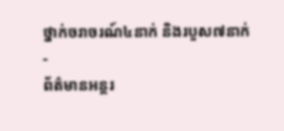ថ្នាក់ចរាចរណ៍៤នាក់ និងរបួស៧នាក់
-
ព័ត៌មានអន្ដរ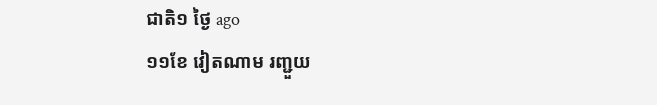ជាតិ១ ថ្ងៃ ago
១១ខែ វៀតណាម រញ្ជួយ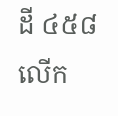ដី ៤៥៨លើក